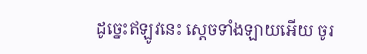ដូច្នេះឥឡូវនេះ ស្ដេចទាំងឡាយអើយ ចូរ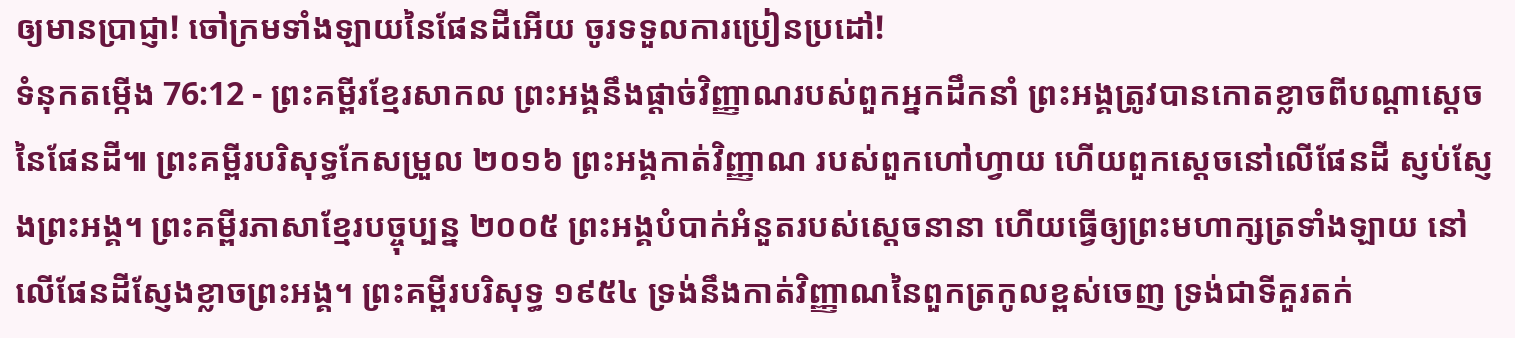ឲ្យមានប្រាជ្ញា! ចៅក្រមទាំងឡាយនៃផែនដីអើយ ចូរទទួលការប្រៀនប្រដៅ!
ទំនុកតម្កើង 76:12 - ព្រះគម្ពីរខ្មែរសាកល ព្រះអង្គនឹងផ្ដាច់វិញ្ញាណរបស់ពួកអ្នកដឹកនាំ ព្រះអង្គត្រូវបានកោតខ្លាចពីបណ្ដាស្ដេចនៃផែនដី៕ ព្រះគម្ពីរបរិសុទ្ធកែសម្រួល ២០១៦ ព្រះអង្គកាត់វិញ្ញាណ របស់ពួកហៅហ្វាយ ហើយពួកស្ដេចនៅលើផែនដី ស្ញប់ស្ញែងព្រះអង្គ។ ព្រះគម្ពីរភាសាខ្មែរបច្ចុប្បន្ន ២០០៥ ព្រះអង្គបំបាក់អំនួតរបស់ស្ដេចនានា ហើយធ្វើឲ្យព្រះមហាក្សត្រទាំងឡាយ នៅលើផែនដីស្ញែងខ្លាចព្រះអង្គ។ ព្រះគម្ពីរបរិសុទ្ធ ១៩៥៤ ទ្រង់នឹងកាត់វិញ្ញាណនៃពួកត្រកូលខ្ពស់ចេញ ទ្រង់ជាទីគួរតក់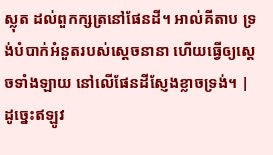ស្លុត ដល់ពួកក្សត្រនៅផែនដី។ អាល់គីតាប ទ្រង់បំបាក់អំនួតរបស់ស្ដេចនានា ហើយធ្វើឲ្យស្តេចទាំងឡាយ នៅលើផែនដីស្ញែងខ្លាចទ្រង់។ |
ដូច្នេះឥឡូវ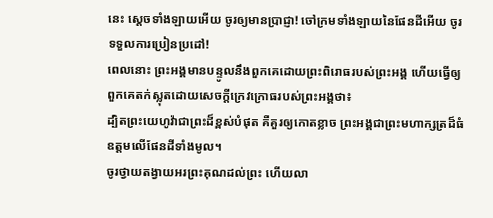នេះ ស្ដេចទាំងឡាយអើយ ចូរឲ្យមានប្រាជ្ញា! ចៅក្រមទាំងឡាយនៃផែនដីអើយ ចូរទទួលការប្រៀនប្រដៅ!
ពេលនោះ ព្រះអង្គមានបន្ទូលនឹងពួកគេដោយព្រះពិរោធរបស់ព្រះអង្គ ហើយធ្វើឲ្យពួកគេតក់ស្លុតដោយសេចក្ដីក្រេវក្រោធរបស់ព្រះអង្គថា៖
ដ្បិតព្រះយេហូវ៉ាជាព្រះដ៏ខ្ពស់បំផុត គឺគួរឲ្យកោតខ្លាច ព្រះអង្គជាព្រះមហាក្សត្រដ៏ធំឧត្ដមលើផែនដីទាំងមូល។
ចូរថ្វាយតង្វាយអរព្រះគុណដល់ព្រះ ហើយលា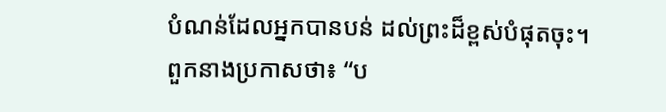បំណន់ដែលអ្នកបានបន់ ដល់ព្រះដ៏ខ្ពស់បំផុតចុះ។
ពួកនាងប្រកាសថា៖ “ប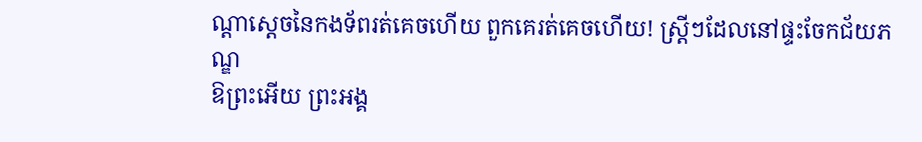ណ្ដាស្ដេចនៃកងទ័ពរត់គេចហើយ ពួកគេរត់គេចហើយ! ស្ត្រីៗដែលនៅផ្ទះចែកជ័យភណ្ឌ
ឱព្រះអើយ ព្រះអង្គ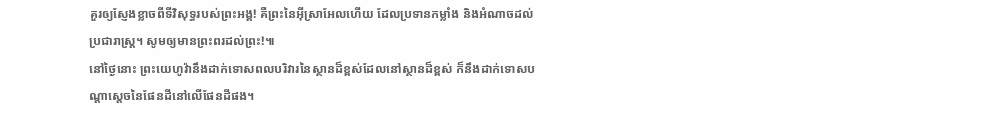គួរឲ្យស្ញែងខ្លាចពីទីវិសុទ្ធរបស់ព្រះអង្គ! គឺព្រះនៃអ៊ីស្រាអែលហើយ ដែលប្រទានកម្លាំង និងអំណាចដល់ប្រជារាស្ត្រ។ សូមឲ្យមានព្រះពរដល់ព្រះ!៕
នៅថ្ងៃនោះ ព្រះយេហូវ៉ានឹងដាក់ទោសពលបរិវារនៃស្ថានដ៏ខ្ពស់ដែលនៅស្ថានដ៏ខ្ពស់ ក៏នឹងដាក់ទោសបណ្ដាស្ដេចនៃផែនដីនៅលើផែនដីផង។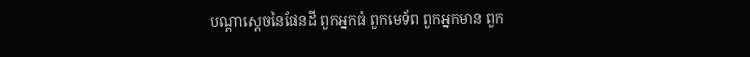បណ្ដាស្ដេចនៃផែនដី ពួកអ្នកធំ ពួកមេទ័ព ពួកអ្នកមាន ពួក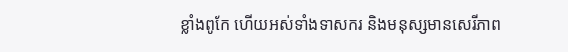ខ្លាំងពូកែ ហើយអស់ទាំងទាសករ និងមនុស្សមានសេរីភាព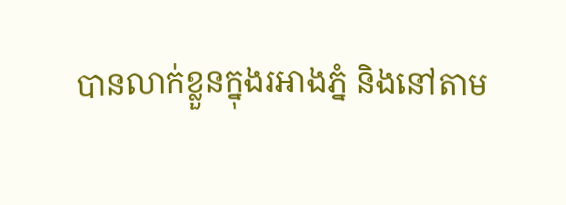បានលាក់ខ្លួនក្នុងរអាងភ្នំ និងនៅតាម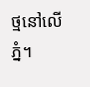ថ្មនៅលើភ្នំ។